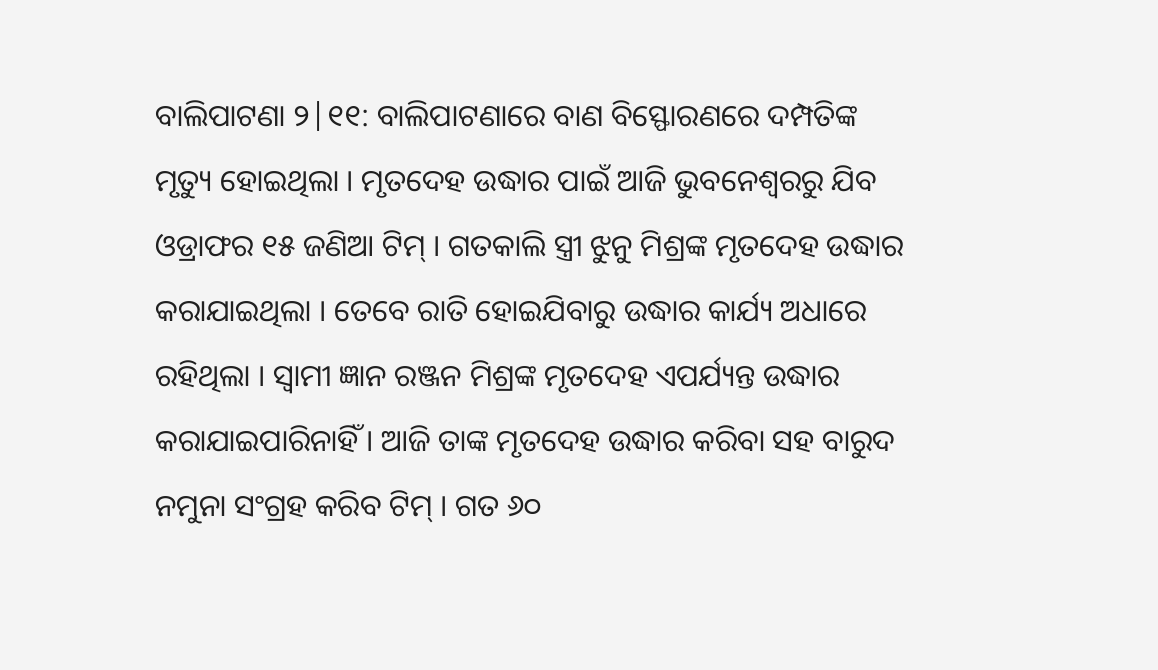ବାଲିପାଟଣା ୨|୧୧: ବାଲିପାଟଣାରେ ବାଣ ବିସ୍ଫୋରଣରେ ଦମ୍ପତିଙ୍କ ମୃତ୍ୟୁ ହୋଇଥିଲା । ମୃତଦେହ ଉଦ୍ଧାର ପାଇଁ ଆଜି ଭୁବନେଶ୍ବରରୁ ଯିବ ଓଡ୍ରାଫର ୧୫ ଜଣିଆ ଟିମ୍ । ଗତକାଲି ସ୍ତ୍ରୀ ଝୁନୁ ମିଶ୍ରଙ୍କ ମୃତଦେହ ଉଦ୍ଧାର କରାଯାଇଥିଲା । ତେବେ ରାତି ହୋଇଯିବାରୁ ଉଦ୍ଧାର କାର୍ଯ୍ୟ ଅଧାରେ ରହିଥିଲା । ସ୍ବାମୀ ଜ୍ଞାନ ରଞ୍ଜନ ମିଶ୍ରଙ୍କ ମୃତଦେହ ଏପର୍ଯ୍ୟନ୍ତ ଉଦ୍ଧାର କରାଯାଇପାରିନାହିଁ । ଆଜି ତାଙ୍କ ମୃତଦେହ ଉଦ୍ଧାର କରିବା ସହ ବାରୁଦ ନମୁନା ସଂଗ୍ରହ କରିବ ଟିମ୍ । ଗତ ୬୦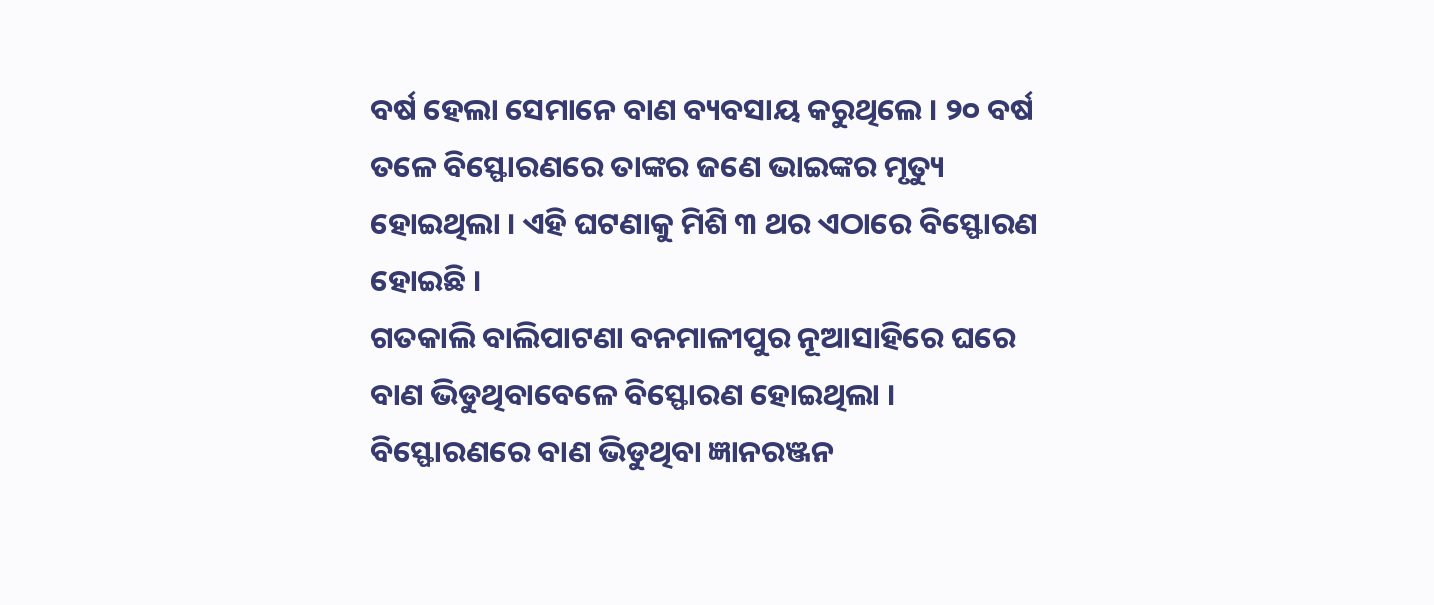ବର୍ଷ ହେଲା ସେମାନେ ବାଣ ବ୍ୟବସାୟ କରୁଥିଲେ । ୨୦ ବର୍ଷ ତଳେ ବିସ୍ଫୋରଣରେ ତାଙ୍କର ଜଣେ ଭାଇଙ୍କର ମୃତ୍ୟୁ ହୋଇଥିଲା । ଏହି ଘଟଣାକୁ ମିଶି ୩ ଥର ଏଠାରେ ବିସ୍ଫୋରଣ ହୋଇଛି ।
ଗତକାଲି ବାଲିପାଟଣା ବନମାଳୀପୁର ନୂଆସାହିରେ ଘରେ ବାଣ ଭିଡୁଥିବାବେଳେ ବିସ୍ଫୋରଣ ହୋଇଥିଲା । ବିସ୍ଫୋରଣରେ ବାଣ ଭିଡୁଥିବା ଜ୍ଞାନରଞ୍ଜନ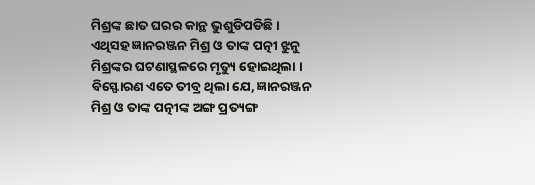ମିଶ୍ରଙ୍କ ଛାତ ଘରର କାନ୍ଥ ଭୁଶୁଡିପଡିଛି । ଏଥିସହ ଜ୍ଞାନରଞ୍ଜନ ମିଶ୍ର ଓ ତାଙ୍କ ପତ୍ନୀ ଝୁନୁ ମିଶ୍ରଙ୍କର ଘଟଣାସ୍ଥଳରେ ମୃତ୍ୟୁ ହୋଇଥିଲା । ବିସ୍ଫୋରଣ ଏତେ ତୀବ୍ର ଥିଲା ଯେ, ଜ୍ଞାନରଞ୍ଜନ ମିଶ୍ର ଓ ତାଙ୍କ ପତ୍ନୀଙ୍କ ଅଙ୍ଗ ପ୍ରତ୍ୟଙ୍ଗ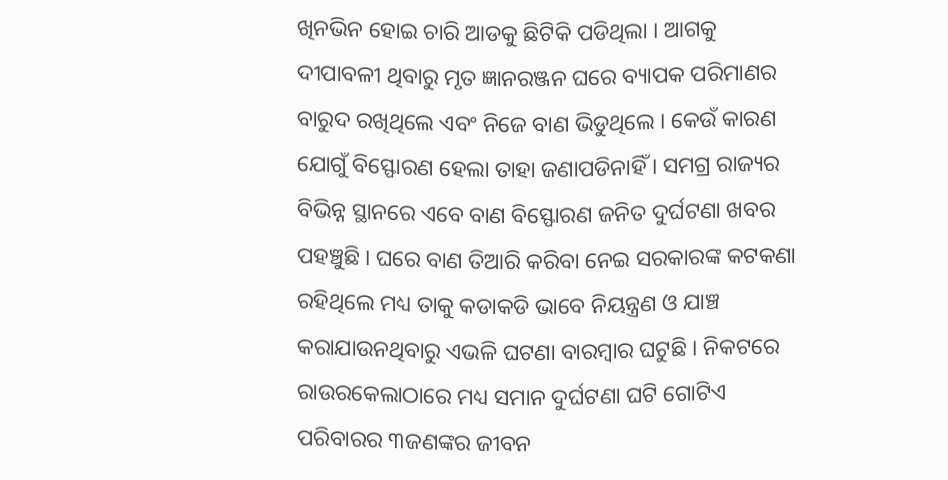ଖିନଭିନ ହୋଇ ଚାରି ଆଡକୁ ଛିଟିକି ପଡିଥିଲା । ଆଗକୁ ଦୀପାବଳୀ ଥିବାରୁ ମୃତ ଜ୍ଞାନରଞ୍ଜନ ଘରେ ବ୍ୟାପକ ପରିମାଣର ବାରୁଦ ରଖିଥିଲେ ଏବଂ ନିଜେ ବାଣ ଭିଡୁଥିଲେ । କେଉଁ କାରଣ ଯୋଗୁଁ ବିସ୍ଫୋରଣ ହେଲା ତାହା ଜଣାପଡିନାହିଁ । ସମଗ୍ର ରାଜ୍ୟର ବିଭିନ୍ନ ସ୍ଥାନରେ ଏବେ ବାଣ ବିସ୍ଫୋରଣ ଜନିତ ଦୁର୍ଘଟଣା ଖବର ପହଞ୍ଚୁଛି । ଘରେ ବାଣ ତିଆରି କରିବା ନେଇ ସରକାରଙ୍କ କଟକଣା ରହିଥିଲେ ମଧ୍ୟ ତାକୁ କଡାକଡି ଭାବେ ନିୟନ୍ତ୍ରଣ ଓ ଯାଞ୍ଚ କରାଯାଉନଥିବାରୁ ଏଭଳି ଘଟଣା ବାରମ୍ବାର ଘଟୁଛି । ନିକଟରେ ରାଉରକେଲାଠାରେ ମଧ୍ୟ ସମାନ ଦୁର୍ଘଟଣା ଘଟି ଗୋଟିଏ ପରିବାରର ୩ଜଣଙ୍କର ଜୀବନ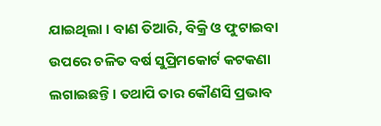ଯାଇଥିଲା । ବାଣ ତିଆରି, ବିକ୍ରି ଓ ଫୁଟାଇବା ଉପରେ ଚଳିତ ବର୍ଷ ସୁପ୍ରିମକୋର୍ଟ କଟକଣା ଲଗାଇଛନ୍ତି । ତଥାପି ତାର କୌଣସି ପ୍ରଭାବ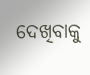ଦେଖିବାକୁ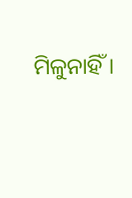ମିଳୁନାହିଁ ।